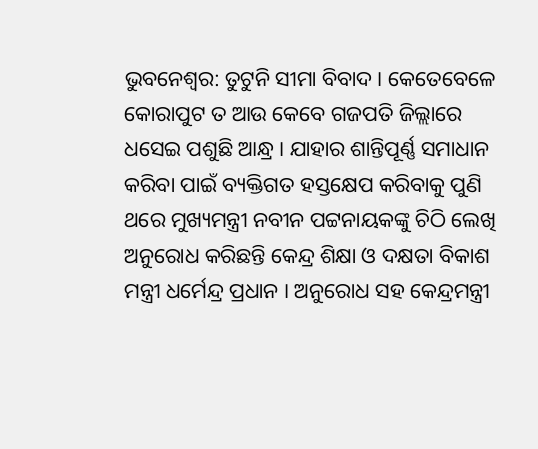ଭୁବନେଶ୍ୱର: ତୁଟୁନି ସୀମା ବିବାଦ । କେତେବେଳେ କୋରାପୁଟ ତ ଆଉ କେବେ ଗଜପତି ଜିଲ୍ଲାରେ ଧସେଇ ପଶୁଛି ଆନ୍ଧ୍ର । ଯାହାର ଶାନ୍ତିପୂର୍ଣ୍ଣ ସମାଧାନ କରିବା ପାଇଁ ବ୍ୟକ୍ତିଗତ ହସ୍ତକ୍ଷେପ କରିବାକୁ ପୁଣି ଥରେ ମୁଖ୍ୟମନ୍ତ୍ରୀ ନବୀନ ପଟ୍ଟନାୟକଙ୍କୁ ଚିଠି ଲେଖି ଅନୁରୋଧ କରିଛନ୍ତି କେନ୍ଦ୍ର ଶିକ୍ଷା ଓ ଦକ୍ଷତା ବିକାଶ ମନ୍ତ୍ରୀ ଧର୍ମେନ୍ଦ୍ର ପ୍ରଧାନ । ଅନୁରୋଧ ସହ କେନ୍ଦ୍ରମନ୍ତ୍ରୀ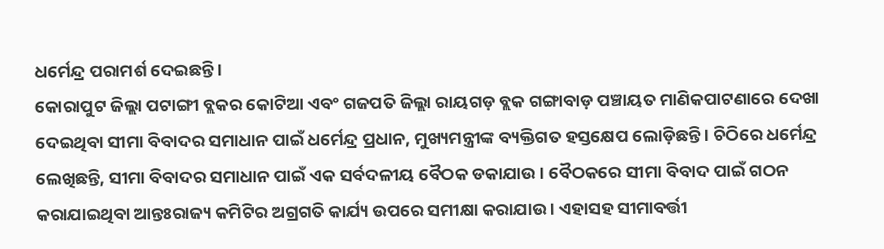ଧର୍ମେନ୍ଦ୍ର ପରାମର୍ଶ ଦେଇଛନ୍ତି ।
କୋରାପୁଟ ଜିଲ୍ଲା ପଟାଙ୍ଗୀ ବ୍ଲକର କୋଟିଆ ଏବଂ ଗଜପତି ଜିଲ୍ଲା ରାୟଗଡ଼ ବ୍ଲକ ଗଙ୍ଗାବାଡ଼ ପଞ୍ଚାୟତ ମାଣିକପାଟଣାରେ ଦେଖା ଦେଇଥିବା ସୀମା ବିବାଦର ସମାଧାନ ପାଇଁ ଧର୍ମେନ୍ଦ୍ର ପ୍ରଧାନ, ମୁଖ୍ୟମନ୍ତ୍ରୀଙ୍କ ବ୍ୟକ୍ତିଗତ ହସ୍ତକ୍ଷେପ ଲୋଡ଼ିଛନ୍ତି । ଚିଠିରେ ଧର୍ମେନ୍ଦ୍ର ଲେଖିଛନ୍ତି, ସୀମା ବିବାଦର ସମାଧାନ ପାଇଁ ଏକ ସର୍ବଦଳୀୟ ବୈଠକ ଡକାଯାଉ । ବୈଠକରେ ସୀମା ବିବାଦ ପାଇଁ ଗଠନ କରାଯାଇଥିବା ଆନ୍ତଃରାଜ୍ୟ କମିଟିର ଅଗ୍ରଗତି କାର୍ଯ୍ୟ ଉପରେ ସମୀକ୍ଷା କରାଯାଉ । ଏହାସହ ସୀମାବର୍ତ୍ତୀ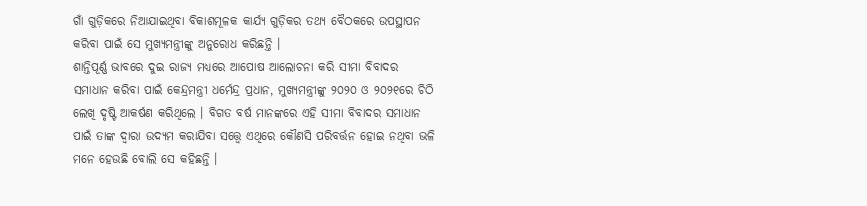ଗାଁ ଗୁଡ଼ିକରେ ନିଆଯାଇଥିବା ବିକାଶମୂଳକ କାର୍ଯ୍ୟ ଗୁଡ଼ିକର ତଥ୍ୟ ବୈଠକରେ ଉପସ୍ଥାପନ କରିବା ପାଇଁ ସେ ମୁଖ୍ୟମନ୍ତ୍ରୀଙ୍କୁ ଅନୁରୋଧ କରିଛନ୍ତି ।
ଶାନ୍ତିପୂର୍ଣ୍ଣ ଭାବରେ ଦୁଇ ରାଜ୍ୟ ମଧ୍ୟରେ ଆପୋଷ ଆଲୋଚନା କରି ସୀମା ବିବାଦର ସମାଧାନ କରିବା ପାଇଁ କେନ୍ଦ୍ରମନ୍ତ୍ରୀ ଧର୍ମେନ୍ଦ୍ର ପ୍ରଧାନ, ମୁଖ୍ୟମନ୍ତ୍ରୀଙ୍କୁ ୨୦୨୦ ଓ ୨୦୨୧ରେ ଚିଠି ଲେଖି ଦୃଷ୍ଟି ଆକର୍ଷଣ କରିଥିଲେ । ବିଗତ ବର୍ଷ ମାନଙ୍କରେ ଏହି ସୀମା ବିବାଦର ସମାଧାନ ପାଇଁ ତାଙ୍କ ଦ୍ୱାରା ଉଦ୍ୟମ କରାଯିବା ସତ୍ତ୍ୱେ ଏଥିରେ କୌଣସି ପରିବର୍ତ୍ତନ ହୋଇ ନଥିବା ଭଳି ମନେ ହେଉଛି ବୋଲି ସେ କହିଛନ୍ତି ।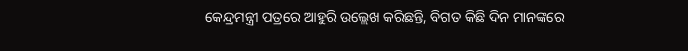କେନ୍ଦ୍ରମନ୍ତ୍ରୀ ପତ୍ରରେ ଆହୁରି ଉଲ୍ଲେଖ କରିଛନ୍ତି, ବିଗତ କିଛି ଦିନ ମାନଙ୍କରେ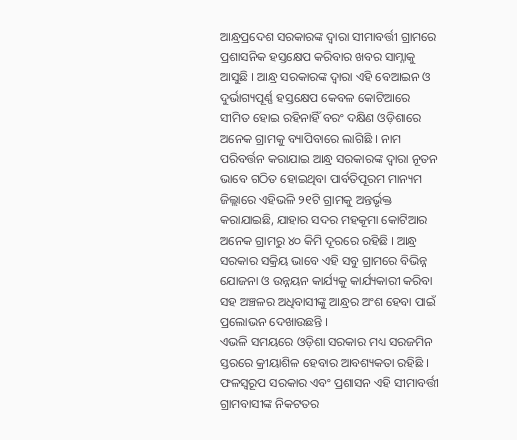ଆନ୍ଧ୍ରପ୍ରଦେଶ ସରକାରଙ୍କ ଦ୍ୱାରା ସୀମାବର୍ତ୍ତୀ ଗ୍ରାମରେ ପ୍ରଶାସନିକ ହସ୍ତକ୍ଷେପ କରିବାର ଖବର ସାମ୍ନାକୁ ଆସୁଛି । ଆନ୍ଧ୍ର ସରକାରଙ୍କ ଦ୍ୱାରା ଏହି ବେଆଇନ ଓ ଦୁର୍ଭାଗ୍ୟପୂର୍ଣ୍ଣ ହସ୍ତକ୍ଷେପ କେବଳ କୋଟିଆରେ ସୀମିତ ହୋଇ ରହିନାହିଁ ବରଂ ଦକ୍ଷିଣ ଓଡ଼ିଶାରେ ଅନେକ ଗ୍ରାମକୁ ବ୍ୟାପିବାରେ ଲାଗିଛି । ନାମ ପରିବର୍ତ୍ତନ କରାଯାଇ ଆନ୍ଧ୍ର ସରକାରଙ୍କ ଦ୍ୱାରା ନୂତନ ଭାବେ ଗଠିତ ହୋଇଥିବା ପାର୍ବତିପୂରମ ମାନ୍ୟମ ଜିଲ୍ଲାରେ ଏହିଭଳି ୨୧ଟି ଗ୍ରାମକୁ ଅନ୍ତର୍ଭୃକ୍ତ କରାଯାଇଛି, ଯାହାର ସଦର ମହକୂମା କୋଟିଆର ଅନେକ ଗ୍ରାମରୁ ୪୦ କିମି ଦୂରରେ ରହିଛି । ଆନ୍ଧ୍ର ସରକାର ସକ୍ରିୟ ଭାବେ ଏହି ସବୁ ଗ୍ରାମରେ ବିଭିନ୍ନ ଯୋଜନା ଓ ଉନ୍ନୟନ କାର୍ଯ୍ୟକୁ କାର୍ଯ୍ୟକାରୀ କରିବା ସହ ଅଞ୍ଚଳର ଅଧିବାସୀଙ୍କୁ ଆନ୍ଧ୍ରର ଅଂଶ ହେବା ପାଇଁ ପ୍ରଲୋଭନ ଦେଖାଉଛନ୍ତି ।
ଏଭଳି ସମୟରେ ଓଡ଼ିଶା ସରକାର ମଧ୍ୟ ସରଜମିନ ସ୍ତରରେ କ୍ରୀୟାଶିଳ ହେବାର ଆବଶ୍ୟକତା ରହିଛି । ଫଳସ୍ୱରୂପ ସରକାର ଏବଂ ପ୍ରଶାସନ ଏହି ସୀମାବର୍ତ୍ତୀ ଗ୍ରାମବାସୀଙ୍କ ନିକଟତର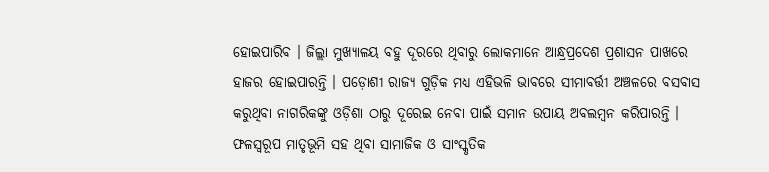ହୋଇପାରିବ । ଜିଲ୍ଲା ମୁଖ୍ୟାଳୟ ବହୁ ଦୂରରେ ଥିବାରୁ ଲୋକମାନେ ଆନ୍ଧ୍ରପ୍ରଦେଶ ପ୍ରଶାସନ ପାଖରେ ହାଜର ହୋଇପାରନ୍ତି । ପଡ଼ୋଶୀ ରାଜ୍ୟ ଗୁଡ଼ିକ ମଧ୍ୟ ଏହିଭଳି ଭାବରେ ସୀମାବର୍ତ୍ତୀ ଅଞ୍ଚଳରେ ବସବାସ କରୁଥିବା ନାଗରିକଙ୍କୁ ଓଡ଼ିଶା ଠାରୁ ଦୂରେଇ ନେବା ପାଇଁ ସମାନ ଉପାୟ ଅବଲମ୍ବନ କରିପାରନ୍ତି । ଫଳସ୍ୱରୂପ ମାତୃଭୂମି ସହ ଥିବା ସାମାଜିକ ଓ ସାଂସ୍କୃତିକ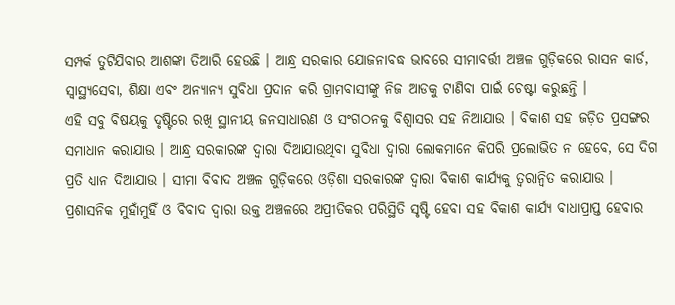ସମ୍ପର୍କ ତୁଟିଯିବାର ଆଶଙ୍କା ତିଆରି ହେଉଛି । ଆନ୍ଧ୍ର ସରକାର ଯୋଜନାବଦ୍ଧ ଭାବରେ ସୀମାବର୍ତ୍ତୀ ଅଞ୍ଚଳ ଗୁଡ଼ିକରେ ରାସନ କାର୍ଡ, ସ୍ୱାସ୍ଥ୍ୟସେବା, ଶିକ୍ଷା ଏବଂ ଅନ୍ୟାନ୍ୟ ସୁବିଧା ପ୍ରଦାନ କରି ଗ୍ରାମବାସୀଙ୍କୁ ନିଜ ଆଡକୁ ଟାଣିବା ପାଇଁ ଚେଷ୍ଟା କରୁଛନ୍ତି ।
ଏହି ସବୁ ବିଷୟକୁ ଦୃଷ୍ଟିରେ ରଖି ସ୍ଥାନୀୟ ଜନସାଧାରଣ ଓ ସଂଗଠନକୁ ବିଶ୍ୱାସର ସହ ନିଆଯାଉ । ବିକାଶ ସହ ଜଡ଼ିତ ପ୍ରସଙ୍ଗର ସମାଧାନ କରାଯାଉ । ଆନ୍ଧ୍ର ସରକାରଙ୍କ ଦ୍ୱାରା ଦିଆଯାଉଥିବା ସୁବିଧା ଦ୍ୱାରା ଲୋକମାନେ କିପରି ପ୍ରଲୋଭିତ ନ ହେବେ, ସେ ଦିଗ ପ୍ରତି ଧ୍ୟାନ ଦିଆଯାଉ । ସୀମା ବିବାଦ ଅଞ୍ଚଳ ଗୁଡ଼ିକରେ ଓଡ଼ିଶା ସରକାରଙ୍କ ଦ୍ୱାରା ବିକାଶ କାର୍ଯ୍ୟକୁ ତ୍ୱରାନ୍ୱିତ କରାଯାଉ ।
ପ୍ରଶାସନିକ ମୁହାଁମୁହିଁ ଓ ବିବାଦ ଦ୍ୱାରା ଉକ୍ତ ଅଞ୍ଚଳରେ ଅପ୍ରୀତିକର ପରିସ୍ଥିତି ସୃଷ୍ଟି ହେବା ସହ ବିକାଶ କାର୍ଯ୍ୟ ବାଧାପ୍ରାପ୍ତ ହେବାର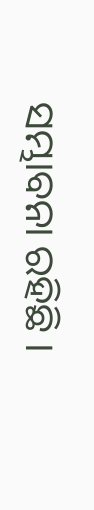ସମ୍ଭାବନା ରହିଛି ।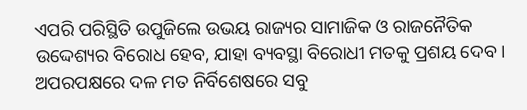ଏପରି ପରିସ୍ଥିତି ଉପୁଜିଲେ ଉଭୟ ରାଜ୍ୟର ସାମାଜିକ ଓ ରାଜନୈତିକ ଉଦ୍ଦେଶ୍ୟର ବିରୋଧ ହେବ, ଯାହା ବ୍ୟବସ୍ଥା ବିରୋଧୀ ମତକୁ ପ୍ରଶୟ ଦେବ । ଅପରପକ୍ଷରେ ଦଳ ମତ ନିର୍ବିଶେଷରେ ସବୁ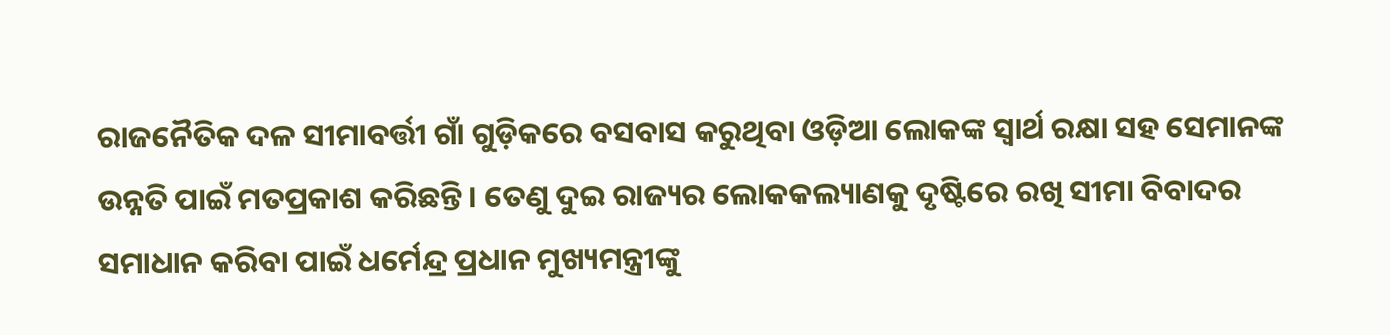ରାଜନୈତିକ ଦଳ ସୀମାବର୍ତ୍ତୀ ଗାଁ ଗୁଡ଼ିକରେ ବସବାସ କରୁଥିବା ଓଡ଼ିଆ ଲୋକଙ୍କ ସ୍ୱାର୍ଥ ରକ୍ଷା ସହ ସେମାନଙ୍କ ଉନ୍ନତି ପାଇଁ ମତପ୍ରକାଶ କରିଛନ୍ତି । ତେଣୁ ଦୁଇ ରାଜ୍ୟର ଲୋକକଲ୍ୟାଣକୁ ଦୃଷ୍ଟିରେ ରଖି ସୀମା ବିବାଦର ସମାଧାନ କରିବା ପାଇଁ ଧର୍ମେନ୍ଦ୍ର ପ୍ରଧାନ ମୁଖ୍ୟମନ୍ତ୍ରୀଙ୍କୁ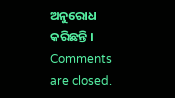ଅନୁରୋଧ କରିଛନ୍ତି ।
Comments are closed.